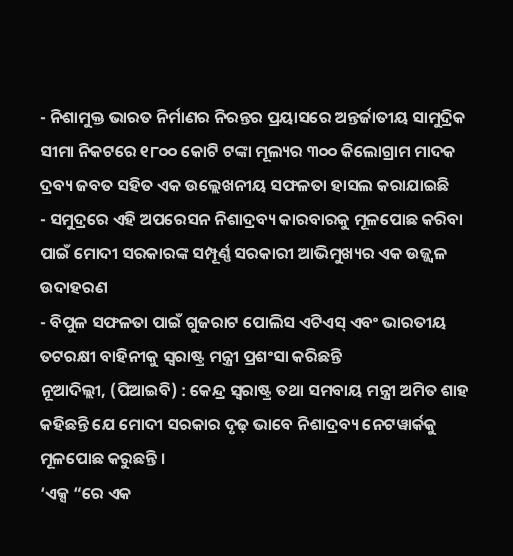- ନିଶାମୁକ୍ତ ଭାରତ ନିର୍ମାଣର ନିରନ୍ତର ପ୍ରୟାସରେ ଅନ୍ତର୍ଜାତୀୟ ସାମୁଦ୍ରିକ ସୀମା ନିକଟରେ ୧୮୦୦ କୋଟି ଟଙ୍କା ମୂଲ୍ୟର ୩୦୦ କିଲୋଗ୍ରାମ ମାଦକ ଦ୍ରବ୍ୟ ଜବତ ସହିତ ଏକ ଉଲ୍ଲେଖନୀୟ ସଫଳତା ହାସଲ କରାଯାଇଛି
- ସମୁଦ୍ରରେ ଏହି ଅପରେସନ ନିଶାଦ୍ରବ୍ୟ କାରବାରକୁ ମୂଳପୋଛ କରିବା ପାଇଁ ମୋଦୀ ସରକାରଙ୍କ ସମ୍ପୂର୍ଣ୍ଣ ସରକାରୀ ଆଭିମୁଖ୍ୟର ଏକ ଉଜ୍ଜ୍ୱଳ ଉଦାହରଣ
- ବିପୁଳ ସଫଳତା ପାଇଁ ଗୁଜରାଟ ପୋଲିସ ଏଟିଏସ୍ ଏବଂ ଭାରତୀୟ ତଟରକ୍ଷୀ ବାହିନୀକୁ ସ୍ୱରାଷ୍ଟ୍ର ମନ୍ତ୍ରୀ ପ୍ରଶଂସା କରିଛନ୍ତି
ନୂଆଦିଲ୍ଲୀ, (ପିଆଇବି) : କେନ୍ଦ୍ର ସ୍ୱରାଷ୍ଟ୍ର ତଥା ସମବାୟ ମନ୍ତ୍ରୀ ଅମିତ ଶାହ କହିଛନ୍ତି ଯେ ମୋଦୀ ସରକାର ଦୃଢ଼ ଭାବେ ନିଶାଦ୍ରବ୍ୟ ନେଟୱାର୍କକୁ ମୂଳପୋଛ କରୁଛନ୍ତି ।
‘ଏକ୍ସ “ରେ ଏକ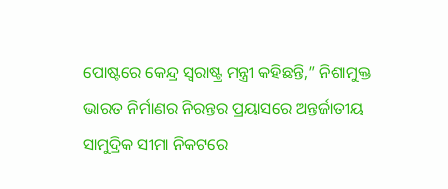ପୋଷ୍ଟରେ କେନ୍ଦ୍ର ସ୍ୱରାଷ୍ଟ୍ର ମନ୍ତ୍ରୀ କହିଛନ୍ତି,” ନିଶାମୁକ୍ତ ଭାରତ ନିର୍ମାଣର ନିରନ୍ତର ପ୍ରୟାସରେ ଅନ୍ତର୍ଜାତୀୟ ସାମୁଦ୍ରିକ ସୀମା ନିକଟରେ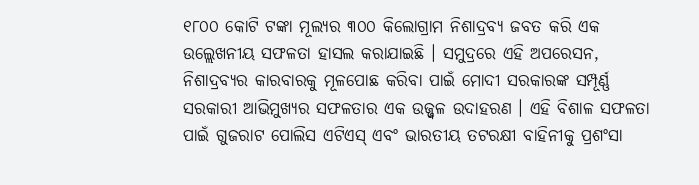୧୮୦୦ କୋଟି ଟଙ୍କା ମୂଲ୍ୟର ୩୦୦ କିଲୋଗ୍ରାମ ନିଶାଦ୍ରବ୍ୟ ଜବତ କରି ଏକ ଉଲ୍ଲେଖନୀୟ ସଫଳତା ହାସଲ କରାଯାଇଛି । ସମୁଦ୍ରରେ ଏହି ଅପରେସନ, ନିଶାଦ୍ରବ୍ୟର କାରବାରକୁ ମୂଳପୋଛ କରିବା ପାଇଁ ମୋଦୀ ସରକାରଙ୍କ ସମ୍ପୂର୍ଣ୍ଣ ସରକାରୀ ଆଭିମୁଖ୍ୟର ସଫଳତାର ଏକ ଉଜ୍ଜ୍ୱଳ ଉଦାହରଣ । ଏହି ବିଶାଳ ସଫଳତା ପାଇଁ ଗୁଜରାଟ ପୋଲିସ ଏଟିଏସ୍ ଏବଂ ଭାରତୀୟ ତଟରକ୍ଷୀ ବାହିନୀକୁ ପ୍ରଶଂସା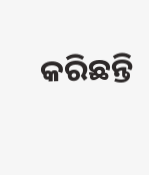କରିଛନ୍ତି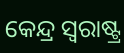କେନ୍ଦ୍ର ସ୍ୱରାଷ୍ଟ୍ର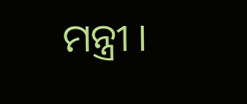ମନ୍ତ୍ରୀ ।